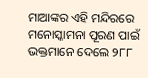ମାଆଙ୍କର ଏହି ମନ୍ଦିରରେ ମନୋସ୍କାମନା ପୂରଣ ପାଇଁ ଭକ୍ତମାନେ ଦେଲେ ୨୮୮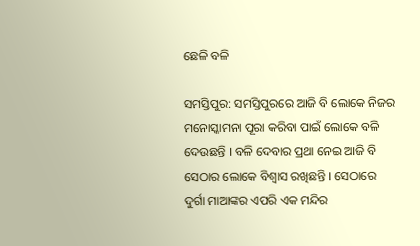ଛେଳି ବଳି

ସମସ୍ତିପୁର: ସମସ୍ତିପୁରରେ ଆଜି ବି ଲୋକେ ନିଜର ମନୋସ୍କାମନା ପୂରା କରିବା ପାଇଁ ଲୋକେ ବଳି ଦେଉଛନ୍ତି । ବଳି ଦେବାର ପ୍ରଥା ନେଇ ଆଜି ବି ସେଠାର ଲୋକେ ବିଶ୍ୱାସ ରଖିଛନ୍ତି । ସେଠାରେ ଦୁର୍ଗା ମାଆଙ୍କର ଏପରି ଏକ ମନ୍ଦିର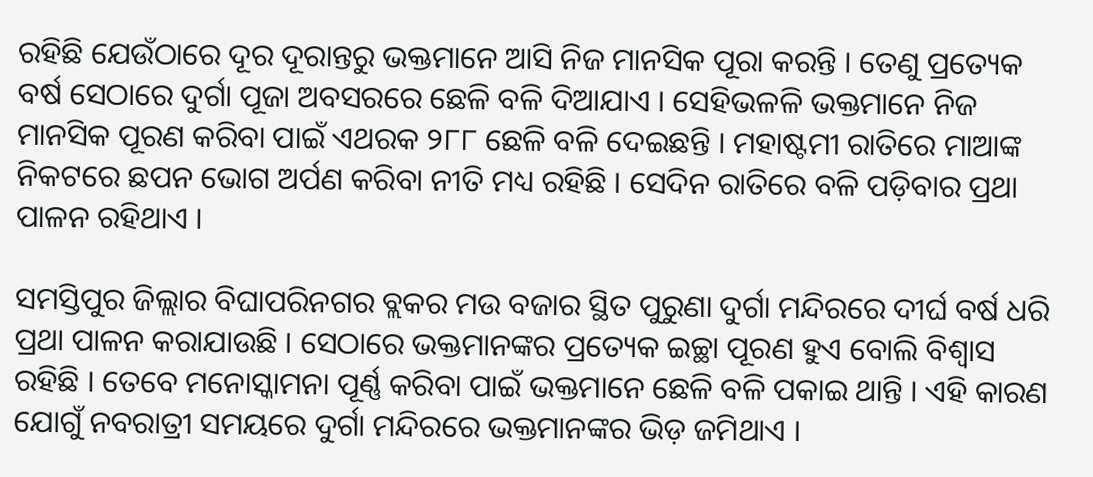ରହିଛି ଯେଉଁଠାରେ ଦୂର ଦୂରାନ୍ତରୁ ଭକ୍ତମାନେ ଆସି ନିଜ ମାନସିକ ପୂରା କରନ୍ତି । ତେଣୁ ପ୍ରତ୍ୟେକ ବର୍ଷ ସେଠାରେ ଦୁର୍ଗା ପୂଜା ଅବସରରେ ଛେଳି ବଳି ଦିଆଯାଏ । ସେହିଭଳଳି ଭକ୍ତମାନେ ନିଜ ମାନସିକ ପୂରଣ କରିବା ପାଇଁ ଏଥରକ ୨୮୮ ଛେଳି ବଳି ଦେଇଛନ୍ତି । ମହାଷ୍ଟମୀ ରାତିରେ ମାଆଙ୍କ ନିକଟରେ ଛପନ ଭୋଗ ଅର୍ପଣ କରିବା ନୀତି ମଧ୍ୟ ରହିଛି । ସେଦିନ ରାତିରେ ବଳି ପଡ଼ିବାର ପ୍ରଥା ପାଳନ ରହିଥାଏ ।

ସମସ୍ତିପୁର ଜିଲ୍ଲାର ବିଘାପରିନଗର ବ୍ଲକର ମଉ ବଜାର ସ୍ଥିତ ପୁରୁଣା ଦୁର୍ଗା ମନ୍ଦିରରେ ଦୀର୍ଘ ବର୍ଷ ଧରି  ପ୍ରଥା ପାଳନ କରାଯାଉଛି । ସେଠାରେ ଭକ୍ତମାନଙ୍କର ପ୍ରତ୍ୟେକ ଇଚ୍ଛା ପୂରଣ ହୁଏ ବୋଲି ବିଶ୍ୱାସ ରହିଛି । ତେବେ ମନୋସ୍କାମନା ପୂର୍ଣ୍ଣ କରିବା ପାଇଁ ଭକ୍ତମାନେ ଛେଳି ବଳି ପକାଇ ଥାନ୍ତି । ଏହି କାରଣ ଯୋଗୁଁ ନବରାତ୍ରୀ ସମୟରେ ଦୁର୍ଗା ମନ୍ଦିରରେ ଭକ୍ତମାନଙ୍କର ଭିଡ଼ ଜମିଥାଏ ।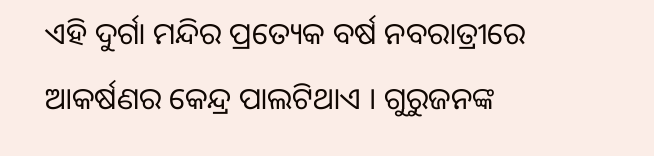ଏହି ଦୁର୍ଗା ମନ୍ଦିର ପ୍ରତ୍ୟେକ ବର୍ଷ ନବରାତ୍ରୀରେ ଆକର୍ଷଣର କେନ୍ଦ୍ର ପାଲଟିଥାଏ । ଗୁରୁଜନଙ୍କ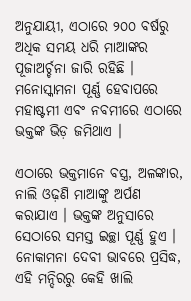ଅନୁଯାୟୀ, ଏଠାରେ ୨୦୦ ବର୍ଷରୁ ଅଧିକ ସମୟ ଧରି ମାଆଙ୍କର ପୂଜାଅର୍ଚ୍ଚନା ଜାରି ରହିଛି । ମନୋସ୍କାମନା ପୂର୍ଣ୍ଣ ହେବାପରେ ମହାଷ୍ଟମୀ ଏବଂ ନବମୀରେ ଏଠାରେ ଭକ୍ତଙ୍କ ଭିଡ଼ ଜମିଥାଏ ।

ଏଠାରେ ଭକ୍ତମାନେ ବସ୍ତ୍ର, ଅଳଙ୍କାର, ନାଲି ଓଢ଼ଣି ମାଆଙ୍କୁ ଅର୍ପଣ କରାଯାଏ । ଭକ୍ତଙ୍କ ଅନୁସାରେ ସେଠାରେ ସମସ୍ତ ଇଚ୍ଛା ପୂର୍ଣ୍ଣ ହୁଏ । ନୋକାମନା ଦେବୀ ଭାବରେ ପ୍ରସିଦ୍ଧ, ଏହି ମନ୍ଦିରରୁ କେହି ଖାଲି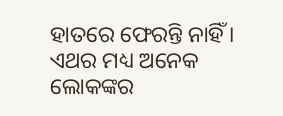ହାତରେ ଫେରନ୍ତି ନାହିଁ । ଏଥର ମଧ୍ୟ ଅନେକ ଲୋକଙ୍କର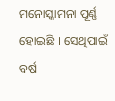ମନୋସ୍କାମନା ପୂର୍ଣ୍ଣ ହୋଇଛି । ସେଥିପାଇଁ ବର୍ଷ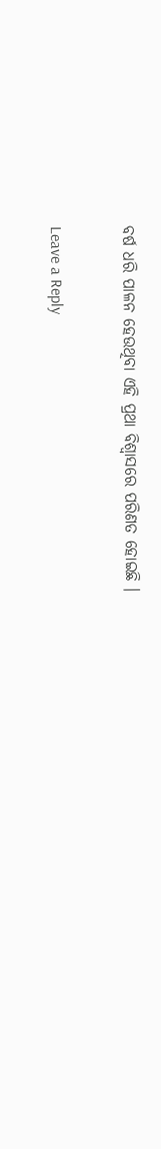ବର୍ଷ ଧରି ପାଳନ ହେଉଥିବା ଏହି ପ୍ରଥା ବିଶ୍ୱାସରେ ପରିଣତ ହୋଇଛି ।

Leave a Reply